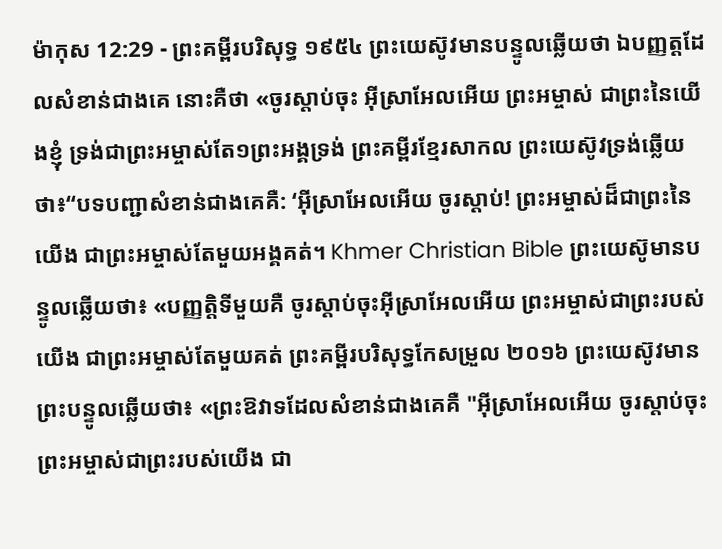ម៉ាកុស 12:29 - ព្រះគម្ពីរបរិសុទ្ធ ១៩៥៤ ព្រះយេស៊ូវមានបន្ទូលឆ្លើយថា ឯបញ្ញត្តដែលសំខាន់ជាងគេ នោះគឺថា «ចូរស្តាប់ចុះ អ៊ីស្រាអែលអើយ ព្រះអម្ចាស់ ជាព្រះនៃយើងខ្ញុំ ទ្រង់ជាព្រះអម្ចាស់តែ១ព្រះអង្គទ្រង់ ព្រះគម្ពីរខ្មែរសាកល ព្រះយេស៊ូវទ្រង់ឆ្លើយថា៖“បទបញ្ជាសំខាន់ជាងគេគឺ: ‘អ៊ីស្រាអែលអើយ ចូរស្ដាប់! ព្រះអម្ចាស់ដ៏ជាព្រះនៃយើង ជាព្រះអម្ចាស់តែមួយអង្គគត់។ Khmer Christian Bible ព្រះយេស៊ូមានបន្ទូលឆ្លើយថា៖ «បញ្ញត្ដិទីមួយគឺ ចូរស្ដាប់ចុះអ៊ីស្រាអែលអើយ ព្រះអម្ចាស់ជាព្រះរបស់យើង ជាព្រះអម្ចាស់តែមួយគត់ ព្រះគម្ពីរបរិសុទ្ធកែសម្រួល ២០១៦ ព្រះយេស៊ូវមានព្រះបន្ទូលឆ្លើយថា៖ «ព្រះឱវាទដែលសំខាន់ជាងគេគឺ "អ៊ីស្រាអែលអើយ ចូរស្តាប់ចុះ ព្រះអម្ចាស់ជាព្រះរបស់យើង ជា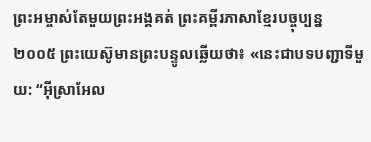ព្រះអម្ចាស់តែមួយព្រះអង្គគត់ ព្រះគម្ពីរភាសាខ្មែរបច្ចុប្បន្ន ២០០៥ ព្រះយេស៊ូមានព្រះបន្ទូលឆ្លើយថា៖ «នេះជាបទបញ្ជាទីមួយ: “អ៊ីស្រាអែល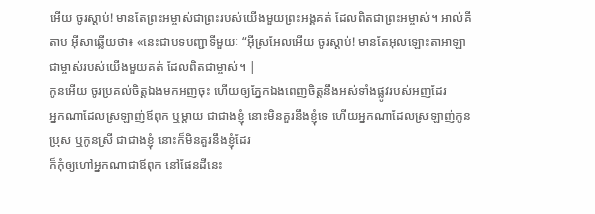អើយ ចូរស្ដាប់! មានតែព្រះអម្ចាស់ជាព្រះរបស់យើងមួយព្រះអង្គគត់ ដែលពិតជាព្រះអម្ចាស់។ អាល់គីតាប អ៊ីសាឆ្លើយថា៖ «នេះជាបទបញ្ជាទីមួយៈ “អ៊ីស្រអែលអើយ ចូរស្ដាប់! មានតែអុលឡោះតាអាឡាជាម្ចាស់របស់យើងមួយគត់ ដែលពិតជាម្ចាស់។ |
កូនអើយ ចូរប្រគល់ចិត្តឯងមកអញចុះ ហើយឲ្យភ្នែកឯងពេញចិត្តនឹងអស់ទាំងផ្លូវរបស់អញដែរ
អ្នកណាដែលស្រឡាញ់ឪពុក ឬម្តាយ ជាជាងខ្ញុំ នោះមិនគួរនឹងខ្ញុំទេ ហើយអ្នកណាដែលស្រឡាញ់កូនប្រុស ឬកូនស្រី ជាជាងខ្ញុំ នោះក៏មិនគួរនឹងខ្ញុំដែរ
ក៏កុំឲ្យហៅអ្នកណាជាឪពុក នៅផែនដីនេះ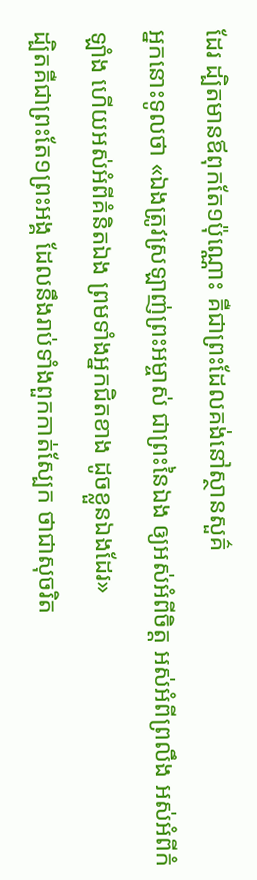ដែរ ដ្បិតមានឪពុកតែ១ប៉ុណ្ណោះ គឺជាព្រះដែលគង់នៅស្ថានសួគ៌
អ្នកនោះទូលថា «ឯងត្រូវស្រឡាញ់ព្រះអម្ចាស់ ជាព្រះនៃឯង ឲ្យអស់អំពីចិត្ត អស់អំពីព្រលឹង អស់អំពីកំឡាំង ហើយអស់អំពីគំនិតឯង ព្រមទាំងអ្នកជិតខាង ដូចខ្លួនឯងដែរ»
ដ្បិតគឺជាព្រះតែ១ព្រះអង្គ ដែលនឹងរាប់ទាំងពួកកាត់ស្បែក ថាជាសុចរិត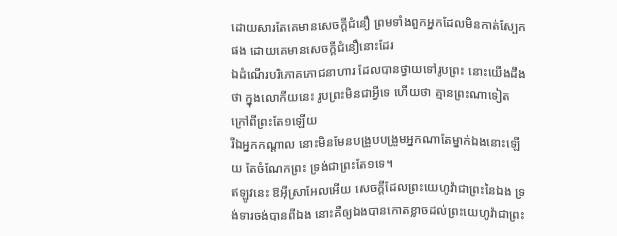ដោយសារតែគេមានសេចក្ដីជំនឿ ព្រមទាំងពួកអ្នកដែលមិនកាត់ស្បែកផង ដោយគេមានសេចក្ដីជំនឿនោះដែរ
ឯដំណើរបរិភោគភោជនាហារ ដែលបានថ្វាយទៅរូបព្រះ នោះយើងដឹងថា ក្នុងលោកីយនេះ រូបព្រះមិនជាអ្វីទេ ហើយថា គ្មានព្រះណាទៀត ក្រៅពីព្រះតែ១ឡើយ
រីឯអ្នកកណ្តាល នោះមិនមែនបង្រួបបង្រួមអ្នកណាតែម្នាក់ឯងនោះឡើយ តែចំណែកព្រះ ទ្រង់ជាព្រះតែ១ទេ។
ឥឡូវនេះ ឱអ៊ីស្រាអែលអើយ សេចក្ដីដែលព្រះយេហូវ៉ាជាព្រះនៃឯង ទ្រង់ទារចង់បានពីឯង នោះគឺឲ្យឯងបានកោតខ្លាចដល់ព្រះយេហូវ៉ាជាព្រះ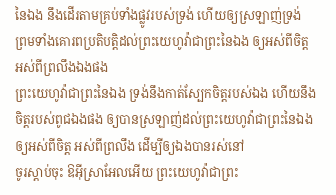នៃឯង នឹងដើរតាមគ្រប់ទាំងផ្លូវរបស់ទ្រង់ ហើយឲ្យស្រឡាញ់ទ្រង់ ព្រមទាំងគោរពប្រតិបត្តិដល់ព្រះយេហូវ៉ាជាព្រះនៃឯង ឲ្យអស់ពីចិត្ត អស់ពីព្រលឹងឯងផង
ព្រះយេហូវ៉ាជាព្រះនៃឯង ទ្រង់នឹងកាត់ស្បែកចិត្តរបស់ឯង ហើយនឹងចិត្តរបស់ពូជឯងផង ឲ្យបានស្រឡាញ់ដល់ព្រះយេហូវ៉ាជាព្រះនៃឯង ឲ្យអស់ពីចិត្ត អស់ពីព្រលឹង ដើម្បីឲ្យឯងបានរស់នៅ
ចូរស្តាប់ចុះ ឱអ៊ីស្រាអែលអើយ ព្រះយេហូវ៉ាជាព្រះ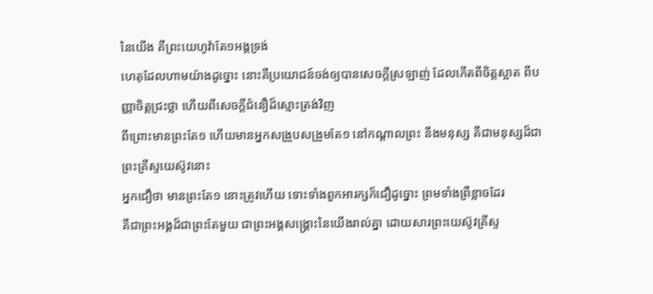នៃយើង គឺព្រះយេហូវ៉ាតែ១អង្គទ្រង់
ហេតុដែលហាមយ៉ាងដូច្នោះ នោះគឺប្រយោជន៍ចង់ឲ្យបានសេចក្ដីស្រឡាញ់ ដែលកើតពីចិត្តស្អាត ពីបញ្ញាចិត្តជ្រះថ្លា ហើយពីសេចក្ដីជំនឿដ៏ស្មោះត្រង់វិញ
ពីព្រោះមានព្រះតែ១ ហើយមានអ្នកសង្រួបសង្រួមតែ១ នៅកណ្តាលព្រះ នឹងមនុស្ស គឺជាមនុស្សដ៏ជាព្រះគ្រីស្ទយេស៊ូវនោះ
អ្នកជឿថា មានព្រះតែ១ នោះត្រូវហើយ ទោះទាំងពួកអារក្សក៏ជឿដូច្នោះ ព្រមទាំងព្រឺខ្លាចដែរ
គឺជាព្រះអង្គដ៏ជាព្រះតែមួយ ជាព្រះអង្គសង្គ្រោះនៃយើងរាល់គ្នា ដោយសារព្រះយេស៊ូវគ្រីស្ទ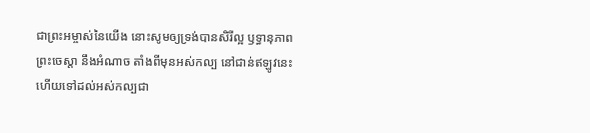ជាព្រះអម្ចាស់នៃយើង នោះសូមឲ្យទ្រង់បានសិរីល្អ ឫទ្ធានុភាព ព្រះចេស្តា នឹងអំណាច តាំងពីមុនអស់កល្ប នៅជាន់ឥឡូវនេះ ហើយទៅដល់អស់កល្បជា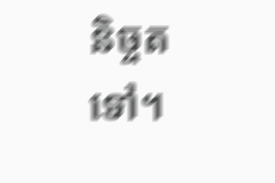និច្ចតទៅ។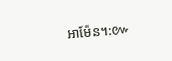អាម៉ែន។:៚